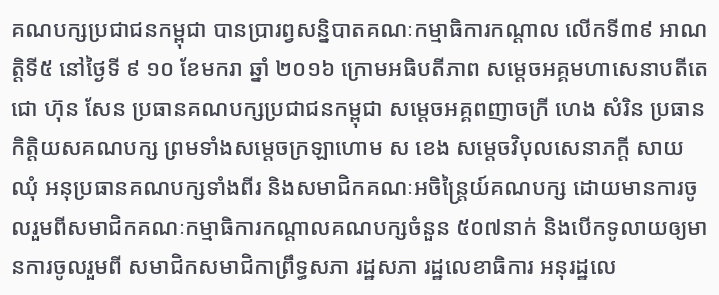គណបក្សប្រជាជនកម្ពុជា បានប្រារព្វសន្និបាតគណៈកម្មាធិការកណ្ដាល លើកទី៣៩ អាណត្តិទី៥ នៅថ្ងៃទី ៩ ១០ ខែមករា ឆ្នាំ ២០១៦ ក្រោមអធិបតីភាព សម្ដេចអគ្គមហាសេនាបតីតេជោ ហ៊ុន សែន ប្រធានគណបក្សប្រជាជនកម្ពុជា សម្ដេចអគ្គពញាចក្រី ហេង សំរិន ប្រធានកិត្តិយសគណបក្ស ព្រមទាំងសម្ដេចក្រឡាហោម ស ខេង សម្តេចវិបុលសេនាភក្តី សាយ ឈុំ អនុប្រធានគណបក្សទាំងពីរ និងសមាជិកគណៈអចិន្រ្តៃយ៍គណបក្ស ដោយមានការចូលរួមពីសមាជិកគណៈកម្មាធិការកណ្ដាលគណបក្សចំនួន ៥០៧នាក់ និងបើកទូលាយឲ្យមានការចូលរួមពី សមាជិកសមាជិកាព្រឹទ្ធសភា រដ្ឋសភា រដ្ឋលេខាធិការ អនុរដ្ឋលេ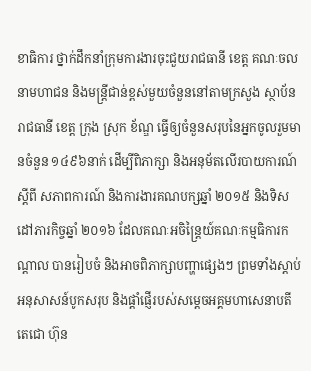ខាធិការ ថ្នាក់ដឹកនាំក្រុមការងារចុះជួយរាជធានី ខេត្ត គណៈចលនាមហាជន និងមន្រ្តីជាន់ខ្ពស់មួយចំនួននៅតាមក្រសួង ស្ថាប័ន រាជធានី ខេត្ត ក្រុង ស្រុក ខ័ណ្ឌ ធ្វើឲ្យចំនួនសរុបនៃអ្នកចូលរួមមានចំនួន ១៤៩៦នាក់ ដើម្បីពិភាក្សា និងអនុម័តលើរបាយការណ៍ស្ដីពី សភាពការណ៍ និងការងារគណបក្សឆ្នាំ ២០១៥ និងទិសដៅភារកិច្ចឆ្នាំ ២០១៦ ដែលគណៈអចិន្រ្តៃយ៍គណៈកម្មធិការកណ្ដាល បានរៀបចំ និងអាចពិភាក្សាបញ្ហាផ្សេងៗ ព្រមទាំងស្ដាប់អនុសាសន៍បូកសរុប និងផ្ដាំផ្ញើរបស់សម្ដេចអគ្គមហាសេនាបតីតេជោ ហ៊ុន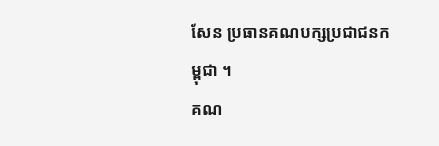សែន ប្រធានគណបក្សប្រជាជនកម្ពុជា ។
គណ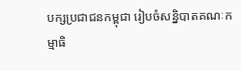បក្សប្រជាជនកម្ពុជា រៀបចំសន្និបាតគណៈកម្មាធិ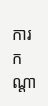ការកណ្តា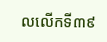លលើកទី៣៩